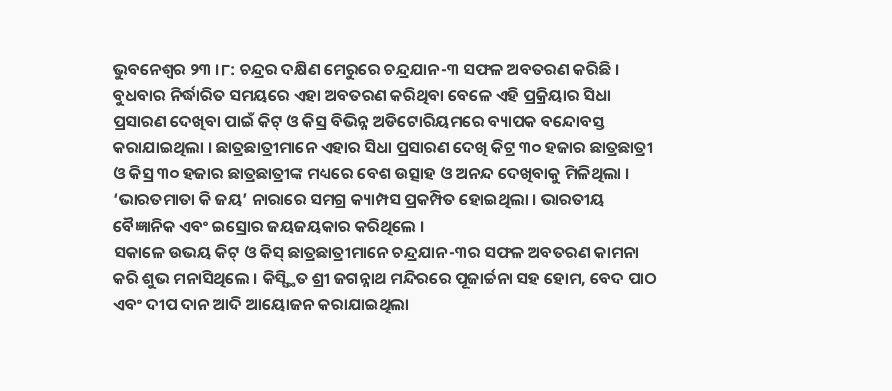ଭୁବନେଶ୍ୱର ୨୩ ।୮: ଚନ୍ଦ୍ରର ଦକ୍ଷିଣ ମେରୁରେ ଚନ୍ଦ୍ରଯାନ-୩ ସଫଳ ଅବତରଣ କରିଛି । ବୁଧବାର ନିର୍ଦ୍ଧାରିତ ସମୟରେ ଏହା ଅବତରଣ କରିଥିବା ବେଳେ ଏହି ପ୍ରକ୍ରିୟାର ସିଧା ପ୍ରସାରଣ ଦେଖିବା ପାଇଁ କିଟ୍ ଓ କିସ୍ର ବିଭିନ୍ନ ଅଡିଟୋରିୟମରେ ବ୍ୟାପକ ବନ୍ଦୋବସ୍ତ କରାଯାଇଥିଲା । ଛାତ୍ରଛାତ୍ରୀମାନେ ଏହାର ସିଧା ପ୍ରସାରଣ ଦେଖି କିଟ୍ର ୩୦ ହଜାର ଛାତ୍ରଛାତ୍ରୀ ଓ କିସ୍ର ୩୦ ହଜାର ଛାତ୍ରଛାତ୍ରୀଙ୍କ ମଧ୍ୟରେ ବେଶ ଉତ୍ସାହ ଓ ଅନନ୍ଦ ଦେଖିବାକୁ ମିଳିଥିଲା । ‘ଭାରତମାତା କି ଜୟ’ ନାରାରେ ସମଗ୍ର କ୍ୟାମ୍ପସ ପ୍ରକମ୍ପିତ ହୋଇଥିଲା । ଭାରତୀୟ ବୈଜ୍ଞାନିକ ଏବଂ ଇସ୍ରୋର ଜୟଜୟକାର କରିଥିଲେ ।
ସକାଳେ ଉଭୟ କିଟ୍ ଓ କିସ୍ ଛାତ୍ରଛାତ୍ରୀମାନେ ଚନ୍ଦ୍ରଯାନ-୩ର ସଫଳ ଅବତରଣ କାମନା କରି ଶୁଭ ମନାସିଥିଲେ । କିସ୍ସ୍ଥିତ ଶ୍ରୀ ଜଗନ୍ନାଥ ମନ୍ଦିରରେ ପୂଜାର୍ଚ୍ଚନା ସହ ହୋମ, ବେଦ ପାଠ ଏବଂ ଦୀପ ଦାନ ଆଦି ଆୟୋଜନ କରାଯାଇଥିଲା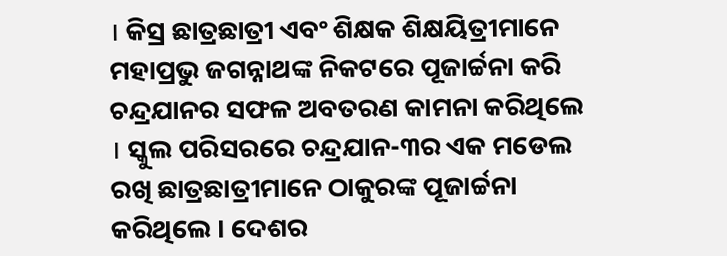। କିସ୍ର ଛାତ୍ରଛାତ୍ରୀ ଏବଂ ଶିକ୍ଷକ ଶିକ୍ଷୟିତ୍ରୀମାନେ ମହାପ୍ରଭୁ ଜଗନ୍ନାଥଙ୍କ ନିକଟରେ ପୂଜାର୍ଚ୍ଚନା କରି ଚନ୍ଦ୍ରଯାନର ସଫଳ ଅବତରଣ କାମନା କରିଥିଲେ । ସ୍କୁଲ ପରିସରରେ ଚନ୍ଦ୍ରଯାନ-୩ର ଏକ ମଡେଲ ରଖି ଛାତ୍ରଛାତ୍ରୀମାନେ ଠାକୁରଙ୍କ ପୂଜାର୍ଚ୍ଚନା କରିଥିଲେ । ଦେଶର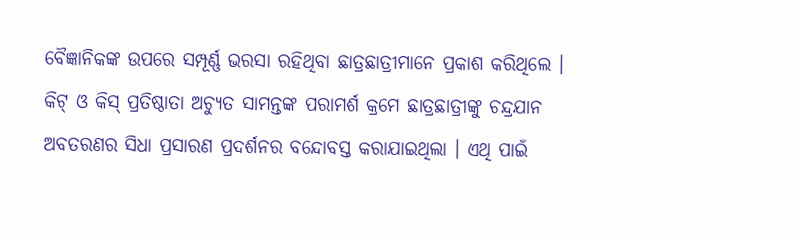ବୈଜ୍ଞାନିକଙ୍କ ଉପରେ ସମ୍ପୂର୍ଣ୍ଣ ଭରସା ରହିଥିବା ଛାତ୍ରଛାତ୍ରୀମାନେ ପ୍ରକାଶ କରିଥିଲେ । କିଟ୍ ଓ କିସ୍ ପ୍ରତିଷ୍ଠାତା ଅଚ୍ୟୁତ ସାମନ୍ତଙ୍କ ପରାମର୍ଶ କ୍ରମେ ଛାତ୍ରଛାତ୍ରୀଙ୍କୁ ଚନ୍ଦ୍ରଯାନ ଅବତରଣର ସିଧା ପ୍ରସାରଣ ପ୍ରଦର୍ଶନର ବନ୍ଦୋବସ୍ତ କରାଯାଇଥିଲା । ଏଥି ପାଇଁ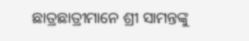ଛାତ୍ରଛାତ୍ରୀମାନେ ଶ୍ରୀ ସାମନ୍ତଙ୍କୁ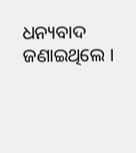ଧନ୍ୟବାଦ ଜଣାଇଥିଲେ ।